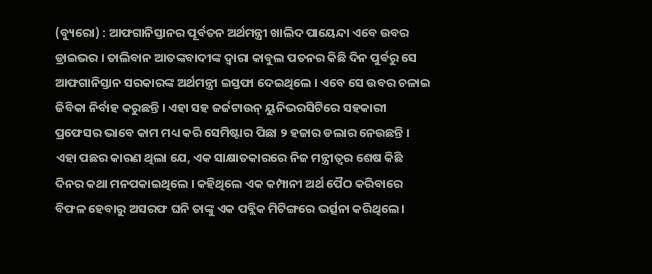(ବ୍ୟୁରୋ) : ଆଫଗାନିସ୍ତାନର ପୂର୍ବତନ ଅର୍ଥମନ୍ତ୍ରୀ ଖାଲିଦ ପାୟେନ୍ଦା ଏବେ ଉବର ଡ୍ରାଇଭର । ତାଲିବାନ ଆତଙ୍କବାଦୀଙ୍କ ଦ୍ୱାରା କାବୁଲ ପତନର କିଛି ଦିନ ପୁର୍ବରୁ ସେ ଆଫଗାନିସ୍ତାନ ସରକାରଙ୍କ ଅର୍ଥମନ୍ତ୍ରୀ ଇସ୍ତଫା ଦେଇଥିଲେ । ଏବେ ସେ ଉବର ଚଳାଇ ଜିବିକା ନିର୍ବାହ କରୁଛନ୍ତି । ଏହା ସହ ଜର୍ଜଟାଉନ୍ ୟୁନିଭରସିଟିରେ ସହକାରୀ ପ୍ରଫେସର ଭାବେ କାମ ମଧ୍ୟ କରି ସେମିଷ୍ଟାର ପିଛା ୨ ହଜାର ଡଲାର ନେଉଛନ୍ତି ।
ଏହା ପଛର କାରଣ ଥିଲା ଯେ, ଏକ ସାକ୍ଷାତକାରରେ ନିଜ ମନ୍ତ୍ରୀତ୍ୱର ଶେଷ କିଛି ଦିନର କଥା ମନପକାଇଥିଲେ । କହିଥିଲେ ଏକ କମ୍ପାନୀ ଅର୍ଥ ପୈଠ କରିବାରେ ବିଫଳ ହେବାରୁ ଅସରଫ ଘନି ତାଙ୍କୁ ଏକ ପବ୍ଲିକ ମିଟିଙ୍ଗରେ ଭର୍ତ୍ସନା କରିଥିଲେ ।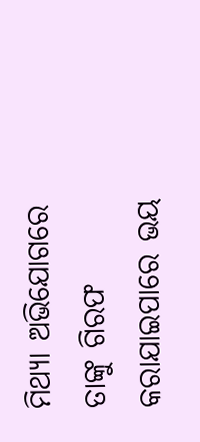ମିଥ୍ୟା ଅଭିଯୋଗରେ ତାଙ୍କୁ ଗିରଫ କରାଯାଇପାରେ ଭୟ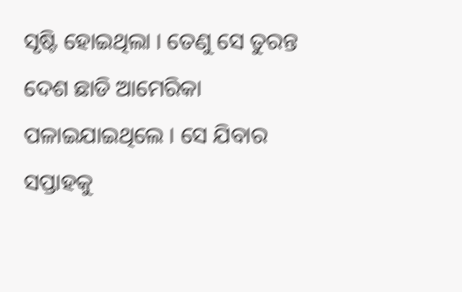ସୃଷ୍ଟି ହୋଇଥିଲା । ତେଣୁ ସେ ତୁରନ୍ତ ଦେଶ ଛାଡି ଆମେରିକା ପଳାଇଯାଇଥିଲେ । ସେ ଯିବାର ସପ୍ତାହକୁ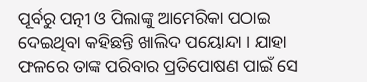ପୂର୍ବରୁ ପତ୍ନୀ ଓ ପିଲାଙ୍କୁ ଆମେରିକା ପଠାଇ ଦେଇଥିବା କହିଛନ୍ତି ଖାଲିଦ ପୟୋନ୍ଦା । ଯାହା ଫଳରେ ତାଙ୍କ ପରିବାର ପ୍ରତିପୋଷଣ ପାଇଁ ସେ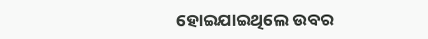ହୋଇଯାଇଥିଲେ ଉବର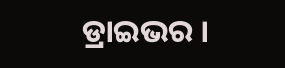ଡ୍ରାଇଭର ।